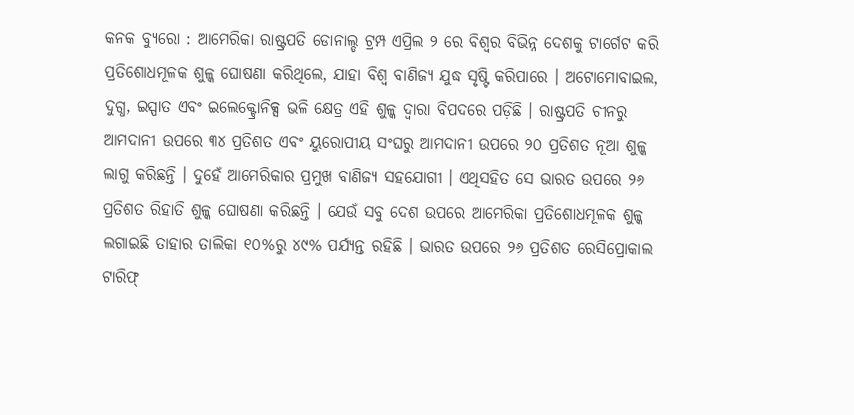କନକ ବ୍ୟୁରୋ : ଆମେରିକା ରାଷ୍ଟ୍ରପତି ଡୋନାଲ୍ଡ ଟ୍ରମ୍ପ ଏପ୍ରିଲ ୨ ରେ ବିଶ୍ୱର ବିଭିନ୍ନ ଦେଶକୁ ଟାର୍ଗେଟ କରି ପ୍ରତିଶୋଧମୂଳକ ଶୁଳ୍କ ଘୋଷଣା କରିଥିଲେ, ଯାହା ବିଶ୍ୱ ବାଣିଜ୍ୟ ଯୁଦ୍ଧ ସୃଷ୍ଟି କରିପାରେ । ଅଟୋମୋବାଇଲ, ଦୁଗ୍ଧ, ଇସ୍ପାତ ଏବଂ ଇଲେକ୍ଟ୍ରୋନିକ୍ସ ଭଳି କ୍ଷେତ୍ର ଏହି ଶୁଳ୍କ ଦ୍ୱାରା ବିପଦରେ ପଡ଼ିଛି । ରାଷ୍ଟ୍ରପତି ଚୀନରୁ ଆମଦାନୀ ଉପରେ ୩୪ ପ୍ରତିଶତ ଏବଂ ୟୁରୋପୀୟ ସଂଘରୁ ଆମଦାନୀ ଉପରେ ୨୦ ପ୍ରତିଶତ ନୂଆ ଶୁଳ୍କ ଲାଗୁ କରିଛନ୍ତି । ଦୁହେଁ ଆମେରିକାର ପ୍ରମୁଖ ବାଣିଜ୍ୟ ସହଯୋଗୀ । ଏଥିସହିତ ସେ ଭାରତ ଉପରେ ୨୬ ପ୍ରତିଶତ ରିହାତି ଶୁଳ୍କ ଘୋଷଣା କରିଛନ୍ତି । ଯେଉଁ ସବୁ ଦେଶ ଉପରେ ଆମେରିକା ପ୍ରତିଶୋଧମୂଳକ ଶୁଳ୍କ ଲଗାଇଛି ତାହାର ତାଲିକା ୧୦%ରୁ ୪୯% ପର୍ଯ୍ୟନ୍ତ ରହିଛି । ଭାରତ ଉପରେ ୨୬ ପ୍ରତିଶତ ରେସିପ୍ରୋକାଲ ଟାରିଫ୍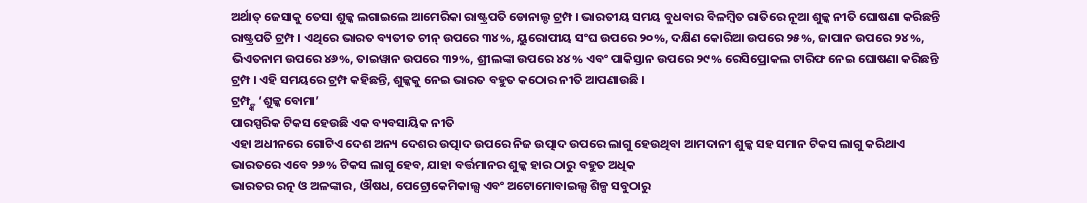ଅର୍ଥାତ୍ ଜେସାକୁ ତେସା ଶୁଳ୍କ ଲଗାଇଲେ ଆମେରିକା ରାଷ୍ଟ୍ରପତି ଡୋନାଲ୍ଡ ଟ୍ରମ୍ପ । ଭାରତୀୟ ସମୟ ବୁଧବାର ବିଳମ୍ବିତ ରାତିରେ ନୂଆ ଶୁଳ୍କ ନୀତି ଘୋଷଣା କରିଛନ୍ତି ରାଷ୍ଟ୍ରପତି ଟ୍ରମ୍ପ । ଏଥିରେ ଭାରତ ବ୍ୟତୀତ ଚୀନ୍ ଉପରେ ୩୪%, ୟୁରୋପୀୟ ସଂଘ ଉପରେ ୨୦%, ଦକ୍ଷିଣ କୋରିଆ ଉପରେ ୨୫%, ଜାପାନ ଉପରେ ୨୪%, ଭିଏତନାମ ଉପରେ ୪୬%, ତାଇୱାନ ଉପରେ ୩୨%, ଶ୍ରୀଲଙ୍କା ଉପରେ ୪୪% ଏବଂ ପାକିସ୍ତାନ ଉପରେ ୨୯% ରେସିପ୍ରୋକଲ ଟାରିଫ ନେଇ ଘୋଷଣା କରିଛନ୍ତି ଟ୍ରମ୍ପ । ଏହି ସମୟରେ ଟ୍ରମ୍ପ କହିଛନ୍ତି, ଶୁଳ୍କକୁ ନେଇ ଭାରତ ବହୁତ କଠୋର ନୀତି ଆପଣାଉଛି ।
ଟ୍ରମ୍ପ୍ଙ୍କ ‘ଶୁଳ୍କ ବୋମା’
ପାରସ୍ପରିକ ଟିକସ ହେଉଛି ଏକ ବ୍ୟବସାୟିକ ନୀତି
ଏହା ଅଧୀନରେ ଗୋଟିଏ ଦେଶ ଅନ୍ୟ ଦେଶର ଉତ୍ପାଦ ଉପରେ ନିଜ ଉତ୍ପାଦ ଉପରେ ଲାଗୁ ହେଉଥିବା ଆମଦାନୀ ଶୁଳ୍କ ସହ ସମାନ ଟିକସ ଲାଗୁ କରିଥାଏ
ଭାରତରେ ଏବେ ୨୬% ଟିକସ ଲାଗୁ ହେବ, ଯାହା ବର୍ତ୍ତମାନର ଶୁଳ୍କ ହାର ଠାରୁ ବହୁତ ଅଧିକ
ଭାରତର ରତ୍ନ ଓ ଅଳଙ୍କାର, ଔଷଧ, ପେଟ୍ରୋକେମିକାଲ୍ସ ଏବଂ ଅଟୋମୋବାଇଲ୍ସ ଶିଳ୍ପ ସବୁଠାରୁ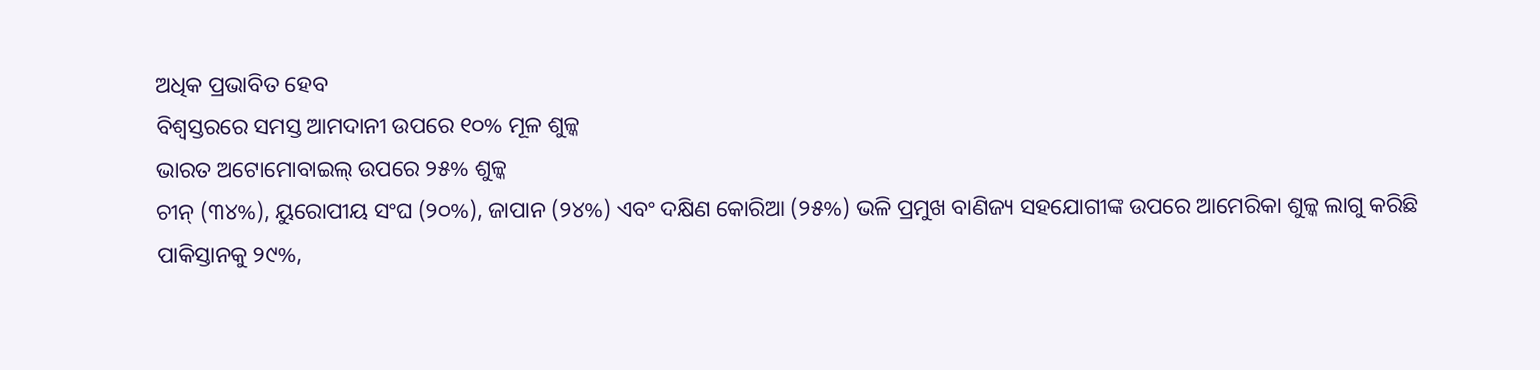ଅଧିକ ପ୍ରଭାବିତ ହେବ
ବିଶ୍ୱସ୍ତରରେ ସମସ୍ତ ଆମଦାନୀ ଉପରେ ୧୦% ମୂଳ ଶୁଳ୍କ
ଭାରତ ଅଟୋମୋବାଇଲ୍ ଉପରେ ୨୫% ଶୁଳ୍କ
ଚୀନ୍ (୩୪%), ୟୁରୋପୀୟ ସଂଘ (୨୦%), ଜାପାନ (୨୪%) ଏବଂ ଦକ୍ଷିଣ କୋରିଆ (୨୫%) ଭଳି ପ୍ରମୁଖ ବାଣିଜ୍ୟ ସହଯୋଗୀଙ୍କ ଉପରେ ଆମେରିକା ଶୁଳ୍କ ଲାଗୁ କରିଛି
ପାକିସ୍ତାନକୁ ୨୯%,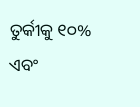ତୁର୍କୀକୁ ୧୦% ଏବଂ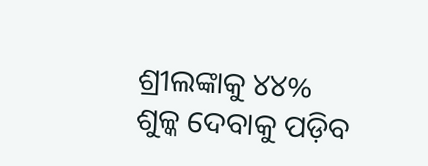ଶ୍ରୀଲଙ୍କାକୁ ୪୪% ଶୁଳ୍କ ଦେବାକୁ ପଡ଼ିବ